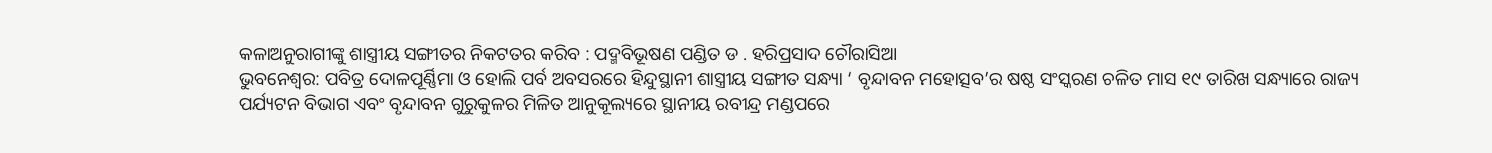କଳାଅନୁରାଗୀଙ୍କୁ ଶାସ୍ତ୍ରୀୟ ସଙ୍ଗୀତର ନିକଟତର କରିବ : ପଦ୍ମବିଭୂଷଣ ପଣ୍ଡିତ ଡ . ହରିପ୍ରସାଦ ଚୌରାସିଆ
ଭୁବନେଶ୍ୱର: ପବିତ୍ର ଦୋଳପୂର୍ଣ୍ଣିମା ଓ ହୋଲି ପର୍ବ ଅବସରରେ ହିନ୍ଦୁସ୍ଥାନୀ ଶାସ୍ତ୍ରୀୟ ସଙ୍ଗୀତ ସନ୍ଧ୍ୟା ‘ ବୃନ୍ଦାବନ ମହୋତ୍ସବ’ର ଷଷ୍ଠ ସଂସ୍କରଣ ଚଳିତ ମାସ ୧୯ ତାରିଖ ସନ୍ଧ୍ୟାରେ ରାଜ୍ୟ ପର୍ଯ୍ୟଟନ ବିଭାଗ ଏବଂ ବୃନ୍ଦାବନ ଗୁରୁକୁଳର ମିଳିତ ଆନୁକୂଲ୍ୟରେ ସ୍ଥାନୀୟ ରବୀନ୍ଦ୍ର ମଣ୍ଡପରେ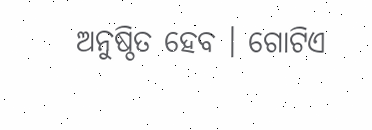ଅନୁଷ୍ଠିତ ହେବ । ଗୋଟିଏ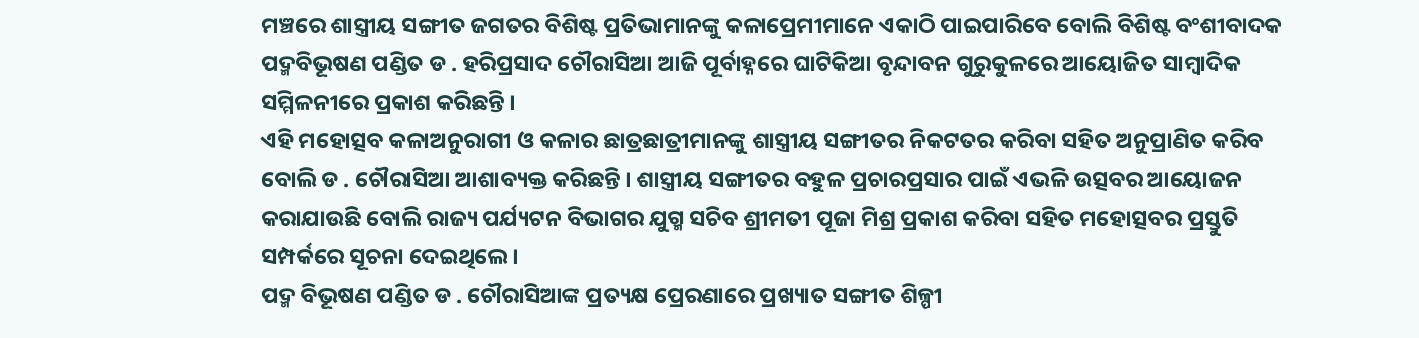ମଞ୍ଚରେ ଶାସ୍ତ୍ରୀୟ ସଙ୍ଗୀତ ଜଗତର ବିଶିଷ୍ଟ ପ୍ରତିଭାମାନଙ୍କୁ କଳାପ୍ରେମୀମାନେ ଏକାଠି ପାଇପାରିବେ ବୋଲି ବିଶିଷ୍ଟ ବଂଶୀବାଦକ ପଦ୍ମବିଭୂଷଣ ପଣ୍ଡିତ ଡ . ହରିପ୍ରସାଦ ଚୌରାସିଆ ଆଜି ପୂର୍ବାହ୍ନରେ ଘାଟିକିଆ ବୃନ୍ଦାବନ ଗୁରୁକୁଳରେ ଆୟୋଜିତ ସାମ୍ବାଦିକ ସମ୍ମିଳନୀରେ ପ୍ରକାଶ କରିଛନ୍ତି ।
ଏହି ମହୋତ୍ସବ କଳାଅନୁରାଗୀ ଓ କଳାର ଛାତ୍ରଛାତ୍ରୀମାନଙ୍କୁ ଶାସ୍ତ୍ରୀୟ ସଙ୍ଗୀତର ନିକଟତର କରିବା ସହିତ ଅନୁପ୍ରାଣିତ କରିବ ବୋଲି ଡ . ଚୌରାସିଆ ଆଶାବ୍ୟକ୍ତ କରିଛନ୍ତି । ଶାସ୍ତ୍ରୀୟ ସଙ୍ଗୀତର ବହୁଳ ପ୍ରଚାରପ୍ରସାର ପାଇଁ ଏଭଳି ଉତ୍ସବର ଆୟୋଜନ କରାଯାଉଛି ବୋଲି ରାଜ୍ୟ ପର୍ଯ୍ୟଟନ ବିଭାଗର ଯୁଗ୍ମ ସଚିବ ଶ୍ରୀମତୀ ପୂଜା ମିଶ୍ର ପ୍ରକାଶ କରିବା ସହିତ ମହୋତ୍ସବର ପ୍ରସ୍ତୁତି ସମ୍ପର୍କରେ ସୂଚନା ଦେଇଥିଲେ ।
ପଦ୍ମ ବିଭୂଷଣ ପଣ୍ଡିତ ଡ . ଚୌରାସିଆଙ୍କ ପ୍ରତ୍ୟକ୍ଷ ପ୍ରେରଣାରେ ପ୍ରଖ୍ୟାତ ସଙ୍ଗୀତ ଶିଳ୍ପୀ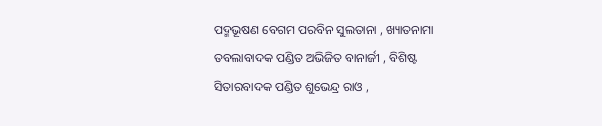ପଦ୍ମଭୂଷଣ ବେଗମ ପରବିନ ସୁଲତାନା , ଖ୍ୟାତନାମା ତବଲାବାଦକ ପଣ୍ଡିତ ଅଭିଜିତ ବାନାର୍ଜୀ , ବିଶିଷ୍ଟ ସିତାରବାଦକ ପଣ୍ଡିତ ଶୁଭେନ୍ଦ୍ର ରାଓ ,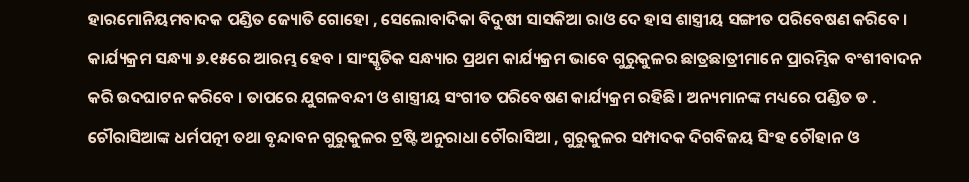ହାରମୋନିୟମବାଦକ ପଣ୍ଡିତ ଜ୍ୟୋତି ଗୋହୋ , ସେଲୋବାଦିକା ବିଦୁଷୀ ସାସକିଆ ରାଓ ଦେ ହାସ ଶାସ୍ତ୍ରୀୟ ସଙ୍ଗୀତ ପରିବେଷଣ କରିବେ । କାର୍ଯ୍ୟକ୍ରମ ସନ୍ଧ୍ୟା ୬.୧୫ରେ ଆରମ୍ଭ ହେବ । ସାଂସ୍କୃତିକ ସନ୍ଧ୍ୟାର ପ୍ରଥମ କାର୍ଯ୍ୟକ୍ରମ ଭାବେ ଗୁରୁକୁଳର ଛାତ୍ରଛାତ୍ରୀମାନେ ପ୍ରାରମ୍ଭିକ ବଂଶୀବାଦନ କରି ଉଦଘାଟନ କରିବେ । ତାପରେ ଯୁଗଳବନ୍ଦୀ ଓ ଶାସ୍ତ୍ରୀୟ ସଂଗୀତ ପରିବେଷଣ କାର୍ଯ୍ୟକ୍ରମ ରହିଛି । ଅନ୍ୟମାନଙ୍କ ମଧ୍ୟରେ ପଣ୍ଡିତ ଡ . ଚୌରାସିଆଙ୍କ ଧର୍ମପତ୍ନୀ ତଥା ବୃନ୍ଦାବନ ଗୁରୁକୁଳର ଟ୍ରଷ୍ଟି ଅନୁରାଧା ଚୌରାସିଆ , ଗୁରୁକୁଳର ସମ୍ପାଦକ ଦିଗବିଜୟ ସିଂହ ଚୌହାନ ଓ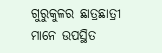ଗୁରୁକୁଳର ଛାତ୍ରଛାତ୍ରୀ ମାନେ ଉପସ୍ଥିତ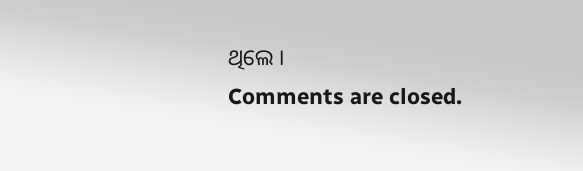ଥିଲେ ।
Comments are closed.